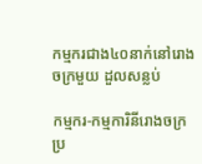កម្មករជាង៤០នាក់នៅរោងចក្រមួយ ដួលសន្លប់

កម្មករ-កម្មការិនីរោងចក្រ ប្រ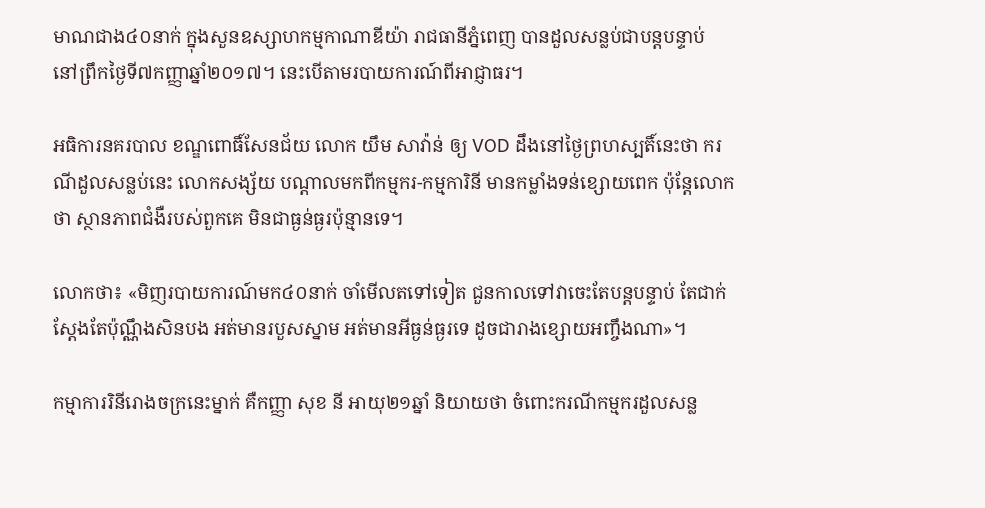មាណជាង៤០នាក់ ក្នុងសួនឧស្សាហកម្មកាណាឌីយ៉ា រាជធានីភ្នំពេញ បានដួលសន្លប់ជាបន្ដបន្ទាប់ នៅព្រឹកថ្ងៃទី៧កញ្ញាឆ្នាំ២០១៧។ នេះបើតាមរបាយការណ៍ពីអាជ្ញាធរ។

អធិការនគរបាល ខណ្ឌពោធិ៍សែនជ័យ លោក យឹម សាវ៉ាន់ ឲ្យ VOD ដឹងនៅថ្ងៃព្រហស្បតិ៍នេះថា ករណីដួលសន្លប់នេះ លោកសង្ស័យ បណ្ដាលមកពីកម្មករ-កម្មការិនី មានកម្លាំងទន់ខ្សោយពេក ប៉ុន្ដែលោកថា ស្ថានភាពជំងឺរបស់ពួកគេ មិនជាធ្ងន់ធ្ងរប៉ុន្មានទេ។

លោកថា៖ «មិញរបាយការណ៍មក៤០នាក់ ចាំមើលតទៅទៀត ជួនកាលទៅវាចេះតែបន្ដបន្ទាប់ តែជាក់ស្ដែងតែប៉ុណ្ណឹងសិនបង អត់មានរបួសស្នាម អត់មានអីធ្ងន់ធ្ងរទេ ដូចជារាងខ្សោយអញ្ចឹងណា»។

កម្មាការរិនីរោងចក្រនេះម្នាក់ គឺកញ្ញា សុខ នី អាយុ២១ឆ្នាំ និយាយថា ចំពោះករណីកម្មករដួលសន្ល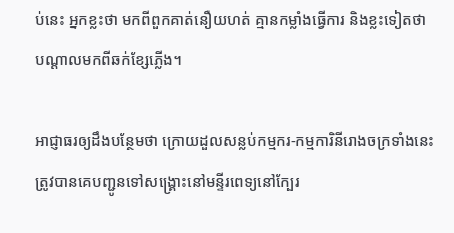ប់នេះ អ្នកខ្លះថា មកពីពួកគាត់នឿយហត់ គ្មានកម្លាំងធ្វើការ និងខ្លះទៀតថា បណ្ដាលមកពីឆក់ខ្សែភ្លើង។

អាជ្ញាធរឲ្យដឹងបន្ថែមថា ក្រោយដួលសន្លប់កម្មករ-កម្មការិនីរោងចក្រទាំងនេះ ត្រូវបានគេបញ្ជូនទៅសង្គ្រោះនៅមន្ទីរពេទ្យនៅក្បែរ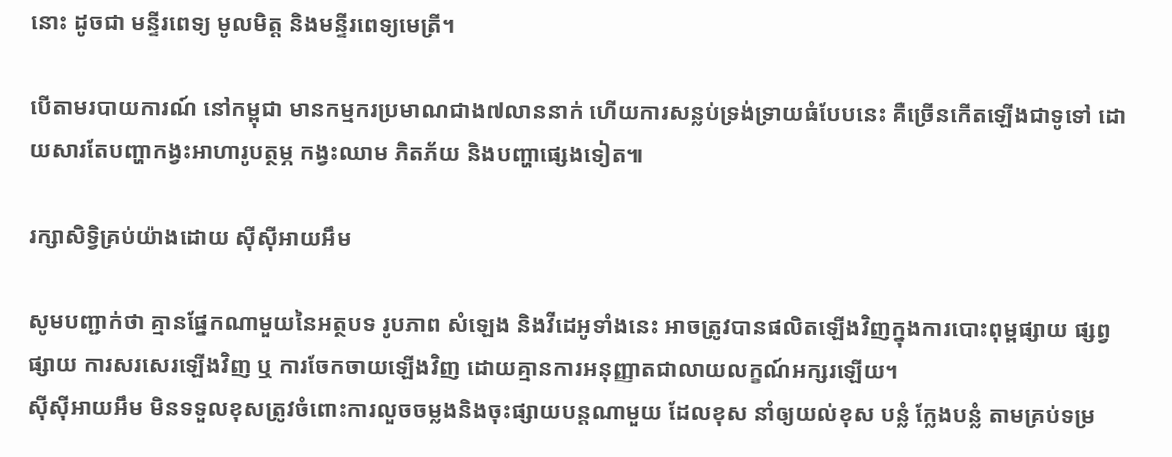នោះ ដូចជា មន្ទីរពេទ្យ មូលមិត្ត និងមន្ទីរពេទ្យមេត្រី។

បើតាមរបាយការណ៍ នៅកម្ពុជា មានកម្មករប្រមាណជាង៧លាននាក់ ហើយការសន្លប់ទ្រង់ទ្រាយធំបែបនេះ គឺច្រើនកើតឡើងជាទូទៅ ដោយសារតែបញ្ហាកង្វះអាហារូបត្ថម្ភ កង្វះឈាម ភិតភ័យ និងបញ្ហាផ្សេងទៀត៕

រក្សាសិទ្វិគ្រប់យ៉ាងដោយ ស៊ីស៊ីអាយអឹម

សូមបញ្ជាក់ថា គ្មានផ្នែកណាមួយនៃអត្ថបទ រូបភាព សំឡេង និងវីដេអូទាំងនេះ អាចត្រូវបានផលិតឡើងវិញក្នុងការបោះពុម្ពផ្សាយ ផ្សព្វផ្សាយ ការសរសេរឡើងវិញ ឬ ការចែកចាយឡើងវិញ ដោយគ្មានការអនុញ្ញាតជាលាយលក្ខណ៍អក្សរឡើយ។
ស៊ីស៊ីអាយអឹម មិនទទួលខុសត្រូវចំពោះការលួចចម្លងនិងចុះផ្សាយបន្តណាមួយ ដែលខុស នាំឲ្យយល់ខុស បន្លំ ក្លែងបន្លំ តាមគ្រប់ទម្រ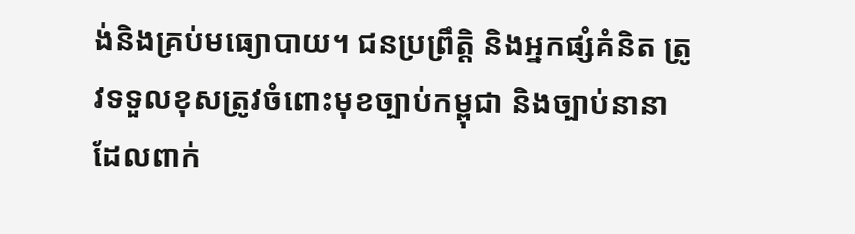ង់និងគ្រប់មធ្យោបាយ។ ជនប្រព្រឹត្តិ និងអ្នកផ្សំគំនិត ត្រូវទទួលខុសត្រូវចំពោះមុខច្បាប់កម្ពុជា និងច្បាប់នានាដែលពាក់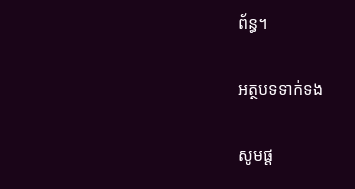ព័ន្ធ។

អត្ថបទទាក់ទង

សូមផ្ដ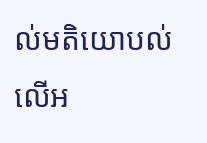ល់មតិយោបល់លើអ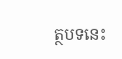ត្ថបទនេះ